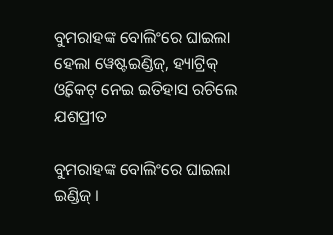ବୁମରାହଙ୍କ ବୋଲିଂରେ ଘାଇଲା ହେଲା ୱେଷ୍ଟଇଣ୍ଡିଜ୍, ହ୍ୟାଟ୍ରିକ୍ ଓ୍ଵିକେଟ୍ ନେଇ ଇତିହାସ ରଚିଲେ ଯଶପ୍ରୀତ

ବୁମରାହଙ୍କ ବୋଲିଂରେ ଘାଇଲା ଇଣ୍ଡିଜ୍ ।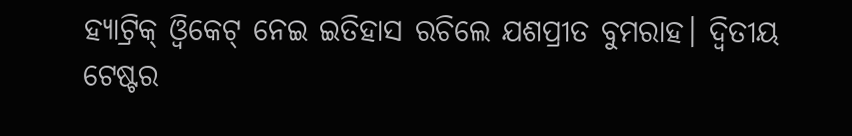ହ୍ୟାଟ୍ରିକ୍ ଓ୍ଵିକେଟ୍ ନେଇ ଇତିହାସ ରଚିଲେ ଯଶପ୍ରୀତ ବୁମରାହ। ଦ୍ୱିତୀୟ ଟେଷ୍ଟର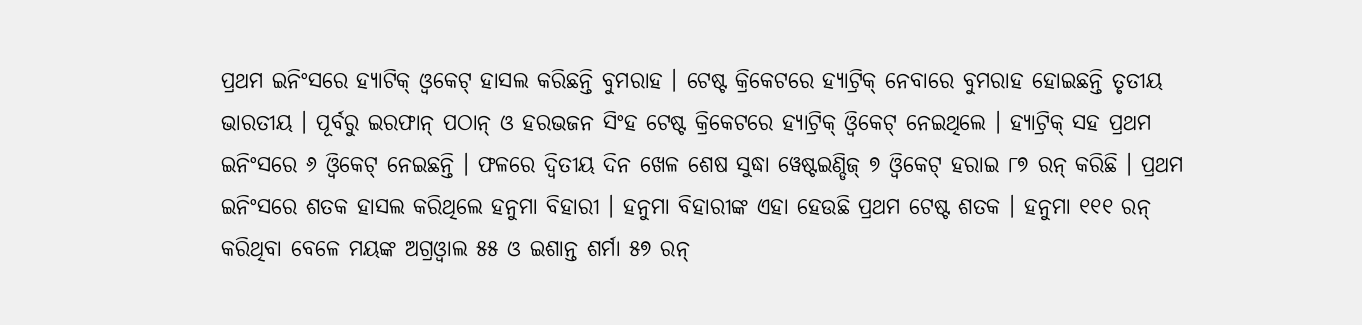ପ୍ରଥମ ଇନିଂସରେ ହ୍ୟାଟିକ୍ ଓ୍ଵକେଟ୍ ହାସଲ କରିଛନ୍ତି ବୁମରାହ । ଟେଷ୍ଟ କ୍ରିକେଟରେ ହ୍ୟାଟ୍ରିକ୍ ନେବାରେ ବୁମରାହ ହୋଇଛନ୍ତି ତୃତୀୟ ଭାରତୀୟ । ପୂର୍ବରୁ ଇରଫାନ୍ ପଠାନ୍ ଓ ହରଭଜନ ସିଂହ ଟେଷ୍ଟ କ୍ରିକେଟରେ ହ୍ୟାଟ୍ରିକ୍ ଓ୍ଵିକେଟ୍ ନେଇଥିଲେ । ହ୍ୟାଟ୍ରିକ୍ ସହ ପ୍ରଥମ ଇନିଂସରେ ୬ ଓ୍ଵିକେଟ୍ ନେଇଛନ୍ତି । ଫଳରେ ଦ୍ୱିତୀୟ ଦିନ ଖେଳ ଶେଷ ସୁଦ୍ଧା ୱେଷ୍ଟଇଣ୍ଡିଜ୍ ୭ ଓ୍ଵିକେଟ୍ ହରାଇ ୮୭ ରନ୍ କରିଛି । ପ୍ରଥମ ଇନିଂସରେ ଶତକ ହାସଲ କରିଥିଲେ ହନୁମା ବିହାରୀ । ହନୁମା ବିହାରୀଙ୍କ ଏହା ହେଉଛି ପ୍ରଥମ ଟେଷ୍ଟ ଶତକ । ହନୁମା ୧୧୧ ରନ୍ କରିଥିବା ବେଳେ ମୟଙ୍କ ଅଗ୍ରଓ୍ଵାଲ ୫୫ ଓ ଇଶାନ୍ତ ଶର୍ମା ୫୭ ରନ୍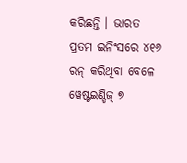କରିଛନ୍ତି । ଭାରତ ପ୍ରତମ ଇନିଂସରେ ୪୧୬ ରନ୍ କରିଥିବା ବେଳେ ୱେଷ୍ଟଇଣ୍ଡିଜ୍ ୭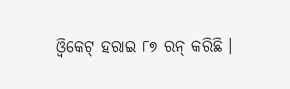ଓ୍ଵିକେଟ୍ ହରାଇ ୮୭ ରନ୍ କରିଛି ।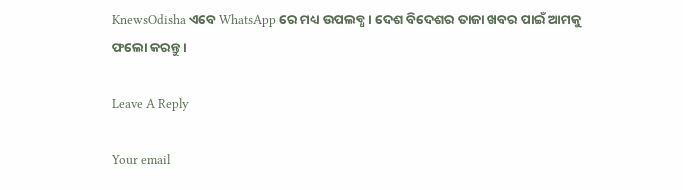KnewsOdisha ଏବେ WhatsApp ରେ ମଧ୍ୟ ଉପଲବ୍ଧ । ଦେଶ ବିଦେଶର ତାଜା ଖବର ପାଇଁ ଆମକୁ ଫଲୋ କରନ୍ତୁ ।

Leave A Reply

Your email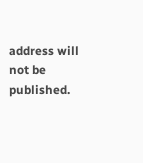address will not be published.